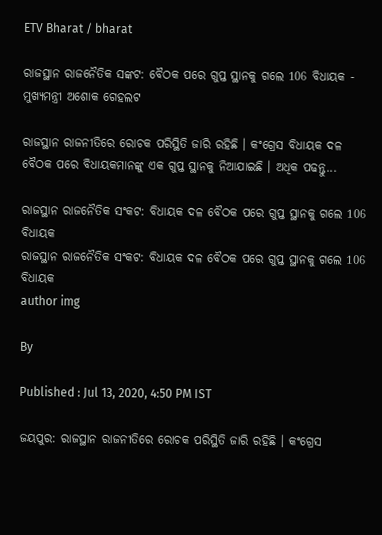ETV Bharat / bharat

ରାଜସ୍ଥାନ ରାଜନୈତିକ ସଙ୍କଟ: ବୈଠକ ପରେ ଗୁପ୍ତ ସ୍ଥାନକୁ ଗଲେ 106 ବିଧାୟକ - ମୁଖ୍ୟମନ୍ତ୍ରୀ ଅଶୋକ ଗେହଲଟ

ରାଜସ୍ଥାନ ରାଜନୀତିରେ ରୋଚକ ପରିସ୍ଥିତି ଜାରି ରହିଛି । କଂଗ୍ରେସ ବିଧାୟକ ଦଳ ବୈଠକ ପରେ ବିଧାୟକମାନଙ୍କୁ ଏକ ଗୁପ୍ତ ସ୍ଥାନକୁ ନିଆଯାଇଛି । ଅଧିକ ପଢନ୍ତୁ...

ରାଜସ୍ଥାନ ରାଜନୈତିକ ସଂକଟ: ବିଧାୟକ ଦଳ ବୈଠକ ପରେ ଗୁପ୍ତ ସ୍ଥାନକୁ ଗଲେ 106 ବିଧାୟକ
ରାଜସ୍ଥାନ ରାଜନୈତିକ ସଂକଟ: ବିଧାୟକ ଦଳ ବୈଠକ ପରେ ଗୁପ୍ତ ସ୍ଥାନକୁ ଗଲେ 106 ବିଧାୟକ
author img

By

Published : Jul 13, 2020, 4:50 PM IST

ଜୟପୁର: ରାଜସ୍ଥାନ ରାଜନୀତିରେ ରୋଚକ ପରିସ୍ଥିତି ଜାରି ରହିଛି । କଂଗ୍ରେସ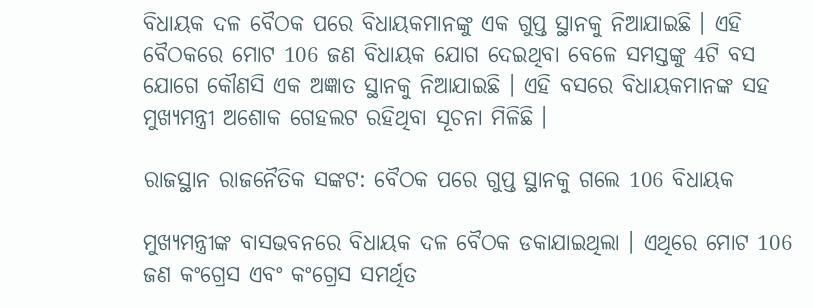ବିଧାୟକ ଦଳ ବୈଠକ ପରେ ବିଧାୟକମାନଙ୍କୁ ଏକ ଗୁପ୍ତ ସ୍ଥାନକୁ ନିଆଯାଇଛି । ଏହି ବୈଠକରେ ମୋଟ 106 ଜଣ ବିଧାୟକ ଯୋଗ ଦେଇଥିବା ବେଳେ ସମସ୍ତଙ୍କୁ 4ଟି ବସ ଯୋଗେ କୌଣସି ଏକ ଅଜ୍ଞାତ ସ୍ଥାନକୁ ନିଆଯାଇଛି । ଏହି ବସରେ ବିଧାୟକମାନଙ୍କ ସହ ମୁଖ୍ୟମନ୍ତ୍ରୀ ଅଶୋକ ଗେହଲଟ ରହିଥିବା ସୂଚନା ମିଳିଛି ।

ରାଜସ୍ଥାନ ରାଜନୈତିକ ସଙ୍କଟ: ବୈଠକ ପରେ ଗୁପ୍ତ ସ୍ଥାନକୁ ଗଲେ 106 ବିଧାୟକ

ମୁଖ୍ୟମନ୍ତ୍ରୀଙ୍କ ବାସଭବନରେ ବିଧାୟକ ଦଳ ବୈଠକ ଡକାଯାଇଥିଲା । ଏଥିରେ ମୋଟ 106 ଜଣ କଂଗ୍ରେସ ଏବଂ କଂଗ୍ରେସ ସମର୍ଥିତ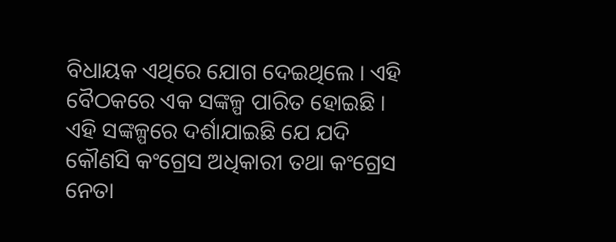ବିଧାୟକ ଏଥିରେ ଯୋଗ ଦେଇଥିଲେ । ଏହି ବୈଠକରେ ଏକ ସଙ୍କଳ୍ପ ପାରିତ ହୋଇଛି । ଏହି ସଙ୍କଳ୍ପରେ ଦର୍ଶାଯାଇଛି ଯେ ଯଦି କୌଣସି କଂଗ୍ରେସ ଅଧିକାରୀ ତଥା କଂଗ୍ରେସ ନେତା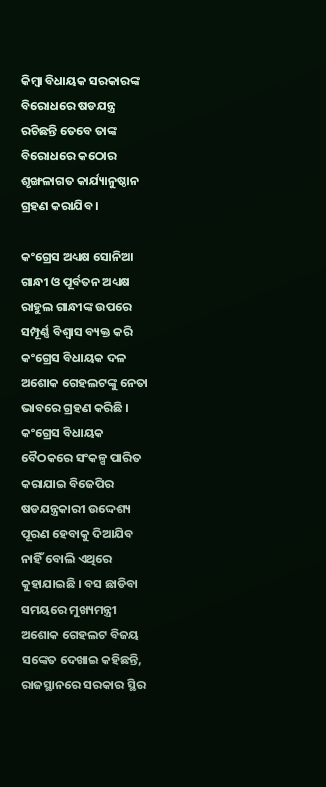କିମ୍ବା ବିଧାୟକ ସରକାରଙ୍କ ବିରୋଧରେ ଷଡଯନ୍ତ୍ର ରଚିଛନ୍ତି ତେବେ ତାଙ୍କ ବିରୋଧରେ କଠୋର ଶୃଙ୍ଖଳାଗତ କାର୍ଯ୍ୟାନୁଷ୍ଠାନ ଗ୍ରହଣ କରାଯିବ ।

କଂଗ୍ରେସ ଅଧ୍ୟକ୍ଷ ସୋନିଆ ଗାନ୍ଧୀ ଓ ପୂର୍ବତନ ଅଧ୍ୟକ୍ଷ ରାହୁଲ ଗାନ୍ଧୀଙ୍କ ଉପରେ ସମ୍ପୂର୍ଣ୍ଣ ବିଶ୍ବାସ ବ୍ୟକ୍ତ କରି କଂଗ୍ରେସ ବିଧାୟକ ଦଳ ଅଶୋକ ଗେହଲଟଙ୍କୁ ନେତା ଭାବରେ ଗ୍ରହଣ କରିଛି । କଂଗ୍ରେସ ବିଧାୟକ ବୈଠକରେ ସଂକଳ୍ପ ପାରିତ କରାଯାଇ ବିଜେପିର ଷଡଯନ୍ତ୍ରକାରୀ ଉଦ୍ଦେଶ୍ୟ ପୂରଣ ହେବାକୁ ଦିଆଯିବ ନାହିଁ ବୋଲି ଏଥିରେ କୁହାଯାଇଛି । ବସ ଛାଡିବା ସମୟରେ ମୁଖ୍ୟମନ୍ତ୍ରୀ ଅଶୋକ ଗେହଲଟ ବିଜୟ ସଙ୍କେତ ଦେଖାଇ କହିଛନ୍ତି, ରାଜସ୍ଥାନରେ ସରକାର ସ୍ଥିର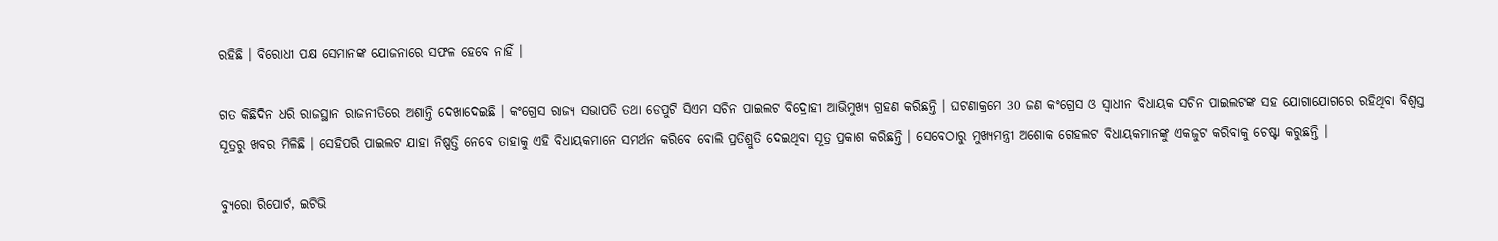ରହିଛି । ବିରୋଧୀ ପକ୍ଷ ସେମାନଙ୍କ ଯୋଜନାରେ ସଫଳ ହେବେ ନାହିଁ ।

ଗତ କିଛିଦିନ ଧରି ରାଜସ୍ଥାନ ରାଜନୀତିରେ ଅଶାନ୍ତି ଦେଖାଦେଇଛି । କଂଗ୍ରେସ ରାଜ୍ୟ ସଭାପତି ତଥା ଡେପୁଟି ସିଏମ ସଚିନ ପାଇଲଟ ବିଦ୍ରୋହୀ ଆଭିମୁଖ୍ୟ ଗ୍ରହଣ କରିଛନ୍ତି । ଘଟଣାକ୍ରମେ 30 ଜଣ କଂଗ୍ରେସ ଓ ସ୍ବାଧୀନ ବିଧାୟକ ସଚିନ ପାଇଲଟଙ୍କ ସହ ଯୋଗାଯୋଗରେ ରହିଥିବା ବିଶ୍ବସ୍ତ ସୂତ୍ରରୁ ଖବର ମିଳିଛି । ସେହିପରି ପାଇଲଟ ଯାହା ନିଷ୍ପତ୍ତି ନେବେ ତାହାକୁ ଏହି ବିଧାୟକମାନେ ସମର୍ଥନ କରିବେ ବୋଲି ପ୍ରତିଶ୍ରୁତି ଦେଇଥିବା ସୂତ୍ର ପ୍ରକାଶ କରିଛନ୍ତି । ସେବେଠାରୁ ମୁଖ୍ୟମନ୍ତ୍ରୀ ଅଶୋକ ଗେହଲଟ ବିଧାୟକମାନଙ୍କୁ ଏକଜୁଟ କରିବାକୁ ଚେଷ୍ଟା କରୁଛନ୍ତି ।

ବ୍ୟୁରୋ ରିପୋର୍ଟ, ଇଟିଭି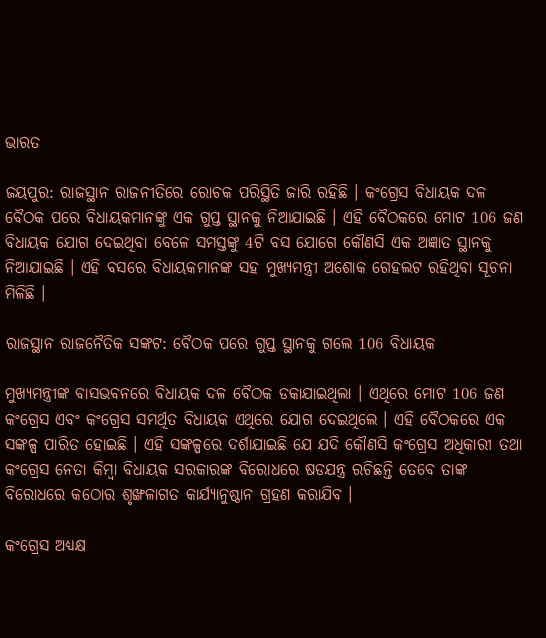ଭାରତ

ଜୟପୁର: ରାଜସ୍ଥାନ ରାଜନୀତିରେ ରୋଚକ ପରିସ୍ଥିତି ଜାରି ରହିଛି । କଂଗ୍ରେସ ବିଧାୟକ ଦଳ ବୈଠକ ପରେ ବିଧାୟକମାନଙ୍କୁ ଏକ ଗୁପ୍ତ ସ୍ଥାନକୁ ନିଆଯାଇଛି । ଏହି ବୈଠକରେ ମୋଟ 106 ଜଣ ବିଧାୟକ ଯୋଗ ଦେଇଥିବା ବେଳେ ସମସ୍ତଙ୍କୁ 4ଟି ବସ ଯୋଗେ କୌଣସି ଏକ ଅଜ୍ଞାତ ସ୍ଥାନକୁ ନିଆଯାଇଛି । ଏହି ବସରେ ବିଧାୟକମାନଙ୍କ ସହ ମୁଖ୍ୟମନ୍ତ୍ରୀ ଅଶୋକ ଗେହଲଟ ରହିଥିବା ସୂଚନା ମିଳିଛି ।

ରାଜସ୍ଥାନ ରାଜନୈତିକ ସଙ୍କଟ: ବୈଠକ ପରେ ଗୁପ୍ତ ସ୍ଥାନକୁ ଗଲେ 106 ବିଧାୟକ

ମୁଖ୍ୟମନ୍ତ୍ରୀଙ୍କ ବାସଭବନରେ ବିଧାୟକ ଦଳ ବୈଠକ ଡକାଯାଇଥିଲା । ଏଥିରେ ମୋଟ 106 ଜଣ କଂଗ୍ରେସ ଏବଂ କଂଗ୍ରେସ ସମର୍ଥିତ ବିଧାୟକ ଏଥିରେ ଯୋଗ ଦେଇଥିଲେ । ଏହି ବୈଠକରେ ଏକ ସଙ୍କଳ୍ପ ପାରିତ ହୋଇଛି । ଏହି ସଙ୍କଳ୍ପରେ ଦର୍ଶାଯାଇଛି ଯେ ଯଦି କୌଣସି କଂଗ୍ରେସ ଅଧିକାରୀ ତଥା କଂଗ୍ରେସ ନେତା କିମ୍ବା ବିଧାୟକ ସରକାରଙ୍କ ବିରୋଧରେ ଷଡଯନ୍ତ୍ର ରଚିଛନ୍ତି ତେବେ ତାଙ୍କ ବିରୋଧରେ କଠୋର ଶୃଙ୍ଖଳାଗତ କାର୍ଯ୍ୟାନୁଷ୍ଠାନ ଗ୍ରହଣ କରାଯିବ ।

କଂଗ୍ରେସ ଅଧ୍ୟକ୍ଷ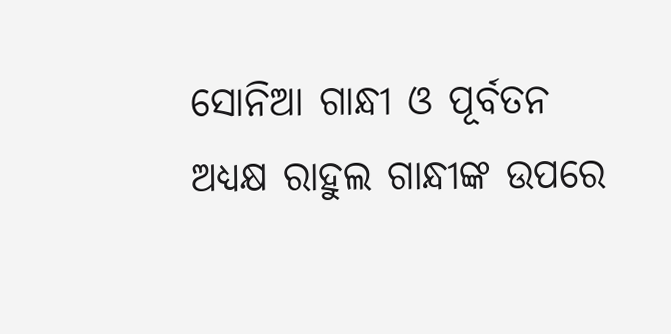ସୋନିଆ ଗାନ୍ଧୀ ଓ ପୂର୍ବତନ ଅଧ୍ୟକ୍ଷ ରାହୁଲ ଗାନ୍ଧୀଙ୍କ ଉପରେ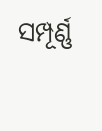ସମ୍ପୂର୍ଣ୍ଣ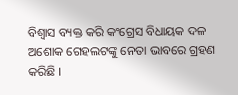ବିଶ୍ବାସ ବ୍ୟକ୍ତ କରି କଂଗ୍ରେସ ବିଧାୟକ ଦଳ ଅଶୋକ ଗେହଲଟଙ୍କୁ ନେତା ଭାବରେ ଗ୍ରହଣ କରିଛି ।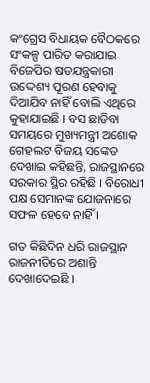କଂଗ୍ରେସ ବିଧାୟକ ବୈଠକରେ ସଂକଳ୍ପ ପାରିତ କରାଯାଇ ବିଜେପିର ଷଡଯନ୍ତ୍ରକାରୀ ଉଦ୍ଦେଶ୍ୟ ପୂରଣ ହେବାକୁ ଦିଆଯିବ ନାହିଁ ବୋଲି ଏଥିରେ କୁହାଯାଇଛି । ବସ ଛାଡିବା ସମୟରେ ମୁଖ୍ୟମନ୍ତ୍ରୀ ଅଶୋକ ଗେହଲଟ ବିଜୟ ସଙ୍କେତ ଦେଖାଇ କହିଛନ୍ତି, ରାଜସ୍ଥାନରେ ସରକାର ସ୍ଥିର ରହିଛି । ବିରୋଧୀ ପକ୍ଷ ସେମାନଙ୍କ ଯୋଜନାରେ ସଫଳ ହେବେ ନାହିଁ ।

ଗତ କିଛିଦିନ ଧରି ରାଜସ୍ଥାନ ରାଜନୀତିରେ ଅଶାନ୍ତି ଦେଖାଦେଇଛି ।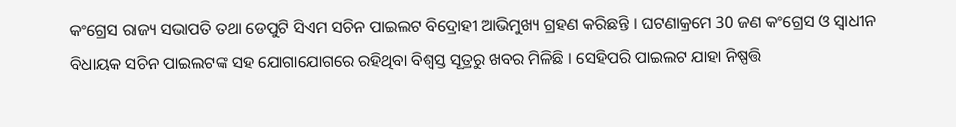କଂଗ୍ରେସ ରାଜ୍ୟ ସଭାପତି ତଥା ଡେପୁଟି ସିଏମ ସଚିନ ପାଇଲଟ ବିଦ୍ରୋହୀ ଆଭିମୁଖ୍ୟ ଗ୍ରହଣ କରିଛନ୍ତି । ଘଟଣାକ୍ରମେ 30 ଜଣ କଂଗ୍ରେସ ଓ ସ୍ବାଧୀନ ବିଧାୟକ ସଚିନ ପାଇଲଟଙ୍କ ସହ ଯୋଗାଯୋଗରେ ରହିଥିବା ବିଶ୍ବସ୍ତ ସୂତ୍ରରୁ ଖବର ମିଳିଛି । ସେହିପରି ପାଇଲଟ ଯାହା ନିଷ୍ପତ୍ତି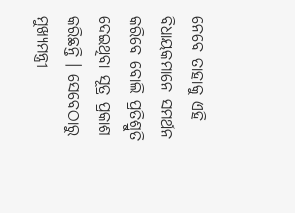ନେବେ ତାହାକୁ ଏହି ବିଧାୟକମାନେ ସମର୍ଥନ କରିବେ ବୋଲି ପ୍ରତିଶ୍ରୁତି ଦେଇଥିବା ସୂତ୍ର ପ୍ରକାଶ କରିଛନ୍ତି । ସେବେଠାରୁ ମୁଖ୍ୟମନ୍ତ୍ରୀ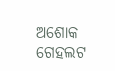ଅଶୋକ ଗେହଲଟ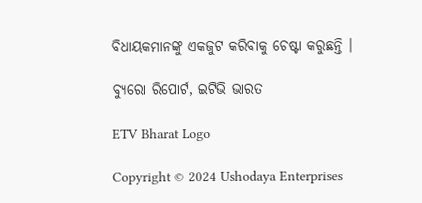ବିଧାୟକମାନଙ୍କୁ ଏକଜୁଟ କରିବାକୁ ଚେଷ୍ଟା କରୁଛନ୍ତି ।

ବ୍ୟୁରୋ ରିପୋର୍ଟ, ଇଟିଭି ଭାରତ

ETV Bharat Logo

Copyright © 2024 Ushodaya Enterprises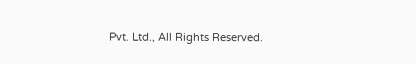Pvt. Ltd., All Rights Reserved.